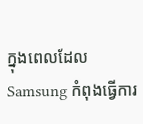ក្នុងពេលដែល Samsung កំពុងធ្វើការ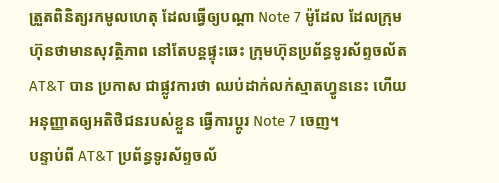ត្រួតពិនិត្យរកមូលហេតុ ដែលធ្វើឲ្យបណ្តា Note 7 ម៉ូដែល ដែលក្រុមហ៊ុនថាមានសុវត្ថិភាព នៅតែបន្តផ្ទុះឆេះ ក្រុមហ៊ុនប្រព័ន្ធទូរស័ព្ទចល័ត AT&T បាន ប្រកាស ជាផ្លូវការថា ឈប់ដាក់លក់ស្មាតហ្វូននេះ ហើយអនុញ្ញាតឲ្យអតិថិជនរបស់ខ្លួន ធ្វើការប្តូរ Note 7 ចេញ។
បន្ទាប់ពី AT&T ប្រព័ន្ធទូរស័ព្ទចល័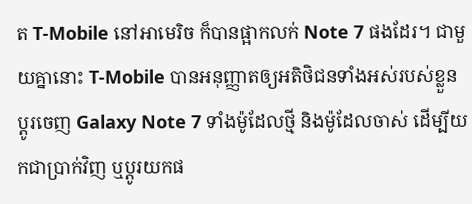ត T-Mobile នៅអាមេរិច ក៏បានផ្អាកលក់ Note 7 ផងដែរ។ ជាមួយគ្នានោះ T-Mobile បានអនុញ្ញាតឲ្យអតិថិជនទាំងអស់របស់ខ្លួន ប្តូរចេញ Galaxy Note 7 ទាំងម៉ូដែលថ្មី និងម៉ូដែលចាស់ ដើម្បីយកជាប្រាក់វិញ ឬប្តូរយកផ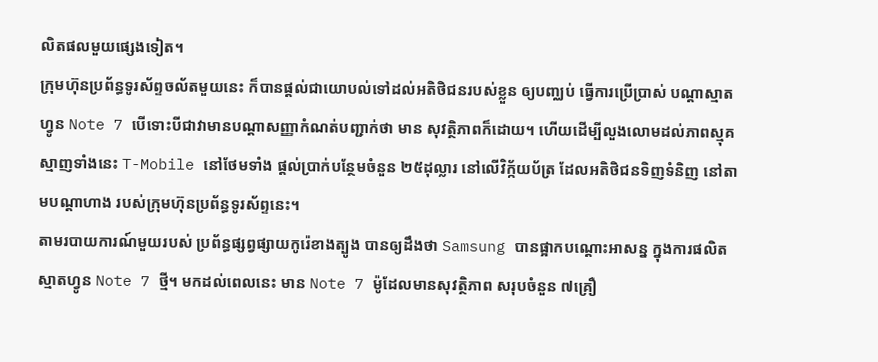លិតផលមួយផ្សេងទៀត។
ក្រុមហ៊ុនប្រព័ន្ធទូរស័ព្ទចល័តមួយនេះ ក៏បានផ្តល់ជាយោបល់ទៅដល់អតិថិជនរបស់ខ្លួន ឲ្យបញ្ឈប់ ធ្វើការប្រើប្រាស់ បណ្តាស្មាតហ្វូន Note 7 បើទោះបីជាវាមានបណ្តាសញ្ញាកំណត់បញ្ជាក់ថា មាន សុវត្ថិភាពក៏ដោយ។ ហើយដើម្បីលួងលោមដល់ភាពស្មុគស្មាញទាំងនេះ T-Mobile នៅថែមទាំង ផ្តល់ប្រាក់បន្ថែមចំនួន ២៥ដុល្លារ នៅលើវិក្ក័យប័ត្រ ដែលអតិថិជនទិញទំនិញ នៅតាមបណ្តាហាង របស់ក្រុមហ៊ុនប្រព័ន្ធទូរស័ព្ទនេះ។
តាមរបាយការណ៍មួយរបស់ ប្រព័ន្ធផ្សព្វផ្សាយកូរ៉េខាងត្បូង បានឲ្យដឹងថា Samsung បានផ្អាកបណ្តោះអាសន្ន ក្នុងការផលិតស្មាតហ្វូន Note 7 ថ្មី។ មកដល់ពេលនេះ មាន Note 7 ម៉ូដែលមានសុវត្ថិភាព សរុបចំនួន ៧គ្រឿ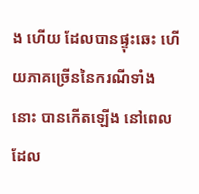ង ហើយ ដែលបានផ្ទុះឆេះ ហើយភាគច្រើននៃករណីទាំងនោះ បានកើតឡើង នៅពេលដែល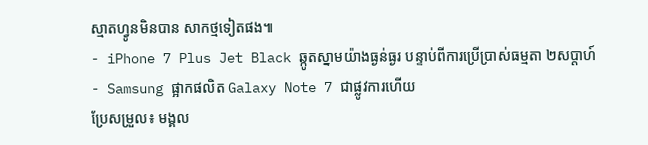ស្មាតហ្វូនមិនបាន សាកថ្មទៀតផង៕
- iPhone 7 Plus Jet Black ឆ្កូតស្នាមយ៉ាងធ្ងន់ធ្ងរ បន្ទាប់ពីការប្រើប្រាស់ធម្មតា ២សប្តាហ៍
- Samsung ផ្អាកផលិត Galaxy Note 7 ជាផ្លូវការហើយ
ប្រែសម្រួល៖ មង្គល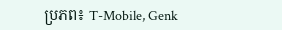ប្រភព៖ T-Mobile, Genk